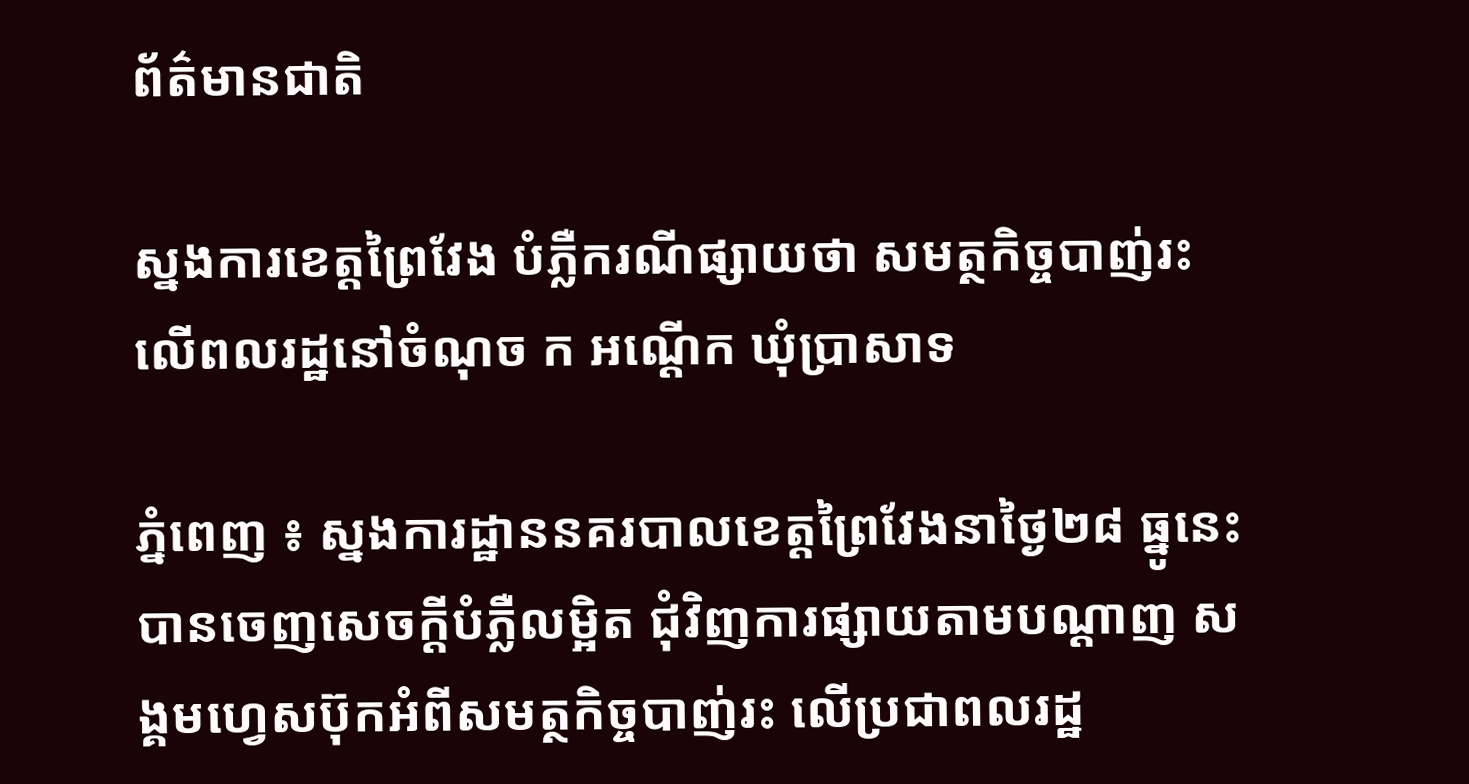ព័ត៌មានជាតិ

ស្នងការខេត្តព្រៃវែង បំភ្លឺករណីផ្សាយថា សមត្ថកិច្ចបាញ់រះ លើពលរដ្ឋនៅចំណុច ក អណ្ដើក ឃុំប្រាសាទ

ភ្នំពេញ ៖ ស្នងការដ្ឋាននគរបាលខេត្តព្រៃវែងនាថ្ងៃ២៨ ធ្នូនេះបានចេញសេចក្តីបំភ្លឺលម្អិត ជុំវិញការផ្សាយតាមបណ្តាញ សង្គមហ្វេសប៊ុកអំពីសមត្ថកិច្ចបាញ់រះ លើប្រជាពលរដ្ឋ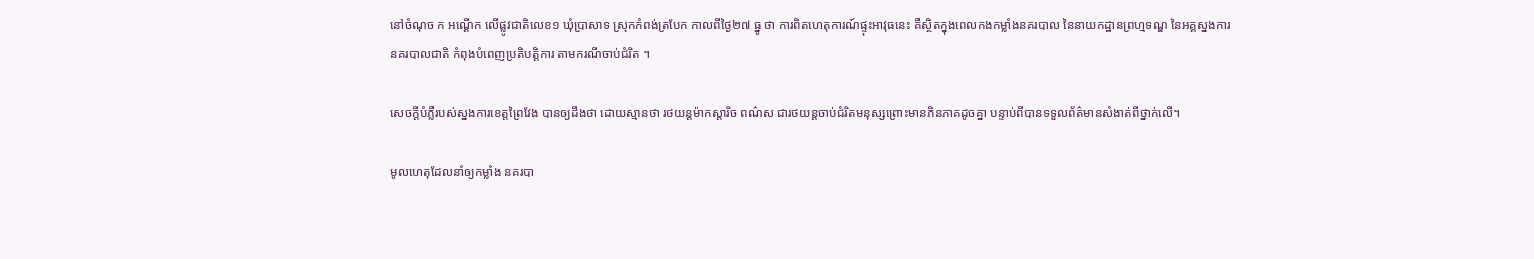នៅចំណុច ក អណ្ដើក លើផ្លូវជាតិលេខ១ ឃុំប្រាសាទ ស្រុកកំពង់ត្របែក កាលពីថ្ងៃ២៧ ធ្នូ ថា ការពិតហេតុការណ៍ផ្ទុះអាវុធនេះ គឺស្ថិតក្នុងពេលកងកម្លាំងនគរបាល នៃនាយកដ្ឋានព្រហ្មទណ្ឌ នៃអគ្គស្នងការ នគរបាលជាតិ កំពុងបំពេញប្រតិបត្តិការ តាមករណីចាប់ជំរិត ។

សេចក្តីបំភ្លឺរបស់ស្នងការខេត្តព្រៃវែង បានឲ្យដឹងថា ដោយស្មានថា រថយន្តម៉ាកស្តារិច ពណ៌ស ជារថយន្តចាប់ជំរិតមនុស្សព្រោះមានភិនភាគដូចគ្នា បន្ទាប់ពីបានទទួលព័ត៌មានសំងាត់ពីថ្នាក់លើ។

មូលហេតុដែលនាំឲ្យកម្លាំង នគរបា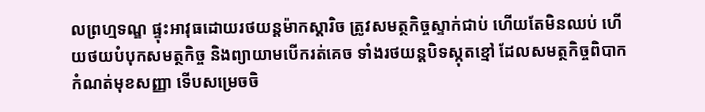លព្រហ្មទណ្ឌ ផ្ទុះអាវុធដោយរថយន្តម៉ាកស្តារិច ត្រូវសមត្ថកិច្ចស្ទាក់ជាប់ ហើយតែមិនឈប់ ហើយថយបំបុកសមត្ថកិច្ច និងព្យាយាមបើករត់គេច ទាំងរថយន្តបិទស្កុតខ្មៅ ដែលសមត្ថកិច្ចពិបាក កំណត់មុខសញ្ញា ទើបសម្រេចចិ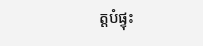ត្តបំផ្ទុះ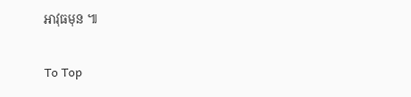អាវុធមុន ៕

To Top